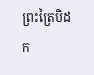ព្រះត្រៃបិដក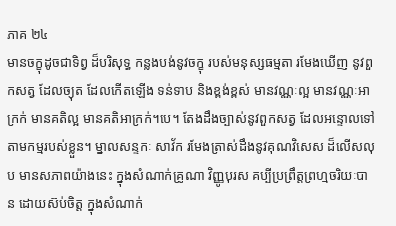ភាគ ២៤
មានចក្ខុដូចជាទិព្វ ដ៏បរិសុទ្ធ កន្លងបង់នូវចក្ខុ របស់មនុស្សធម្មតា រមែងឃើញ នូវពួកសត្វ ដែលច្យុត ដែលកើតឡើង ទន់ទាប និងខ្ពង់ខ្ពស់ មានវណ្ណៈល្អ មានវណ្ណៈអាក្រក់ មានគតិល្អ មានគតិអាក្រក់។បេ។ តែងដឹងច្បាស់នូវពួកសត្វ ដែលអន្ទោលទៅតាមកម្មរបស់ខ្លួន។ ម្នាលសន្ទកៈ សាវ័ក រមែងត្រាស់ដឹងនូវគុណវិសេស ដ៏លើសលុប មានសភាពយ៉ាងនេះ ក្នុងសំណាក់គ្រូណា វិញ្ញូបុរស គប្បីប្រព្រឹត្តព្រហ្មចរិយៈបាន ដោយស៊ប់ចិត្ត ក្នុងសំណាក់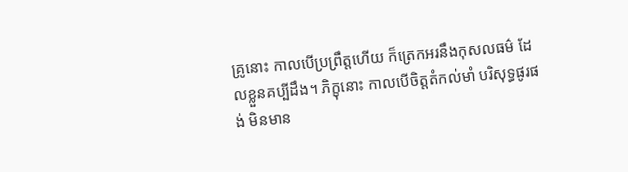គ្រូនោះ កាលបើប្រព្រឹត្តហើយ ក៏ត្រេកអរនឹងកុសលធម៌ ដែលខ្លួនគប្បីដឹង។ ភិក្ខុនោះ កាលបើចិត្តតំកល់មាំ បរិសុទ្ធផូរផង់ មិនមាន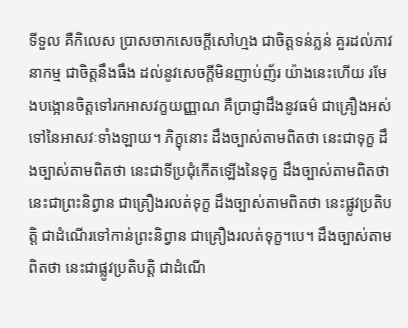ទីទួល គឺកិលេស ប្រាសចាកសេចក្តីសៅហ្មង ជាចិត្តទន់ភ្លន់ គួរដល់ភាវនាកម្ម ជាចិត្តនឹងធឹង ដល់នូវសេចក្តីមិនញាប់ញ័រ យ៉ាងនេះហើយ រមែងបង្អោនចិត្តទៅរកអាសវក្ខយញ្ញាណ គឺប្រាជ្ញាដឹងនូវធម៌ ជាគ្រឿងអស់ទៅនៃអាសវៈទាំងឡាយ។ ភិក្ខុនោះ ដឹងច្បាស់តាមពិតថា នេះជាទុក្ខ ដឹងច្បាស់តាមពិតថា នេះជាទីប្រជុំកើតឡើងនៃទុក្ខ ដឹងច្បាស់តាមពិតថា នេះជាព្រះនិព្វាន ជាគ្រឿងរលត់ទុក្ខ ដឹងច្បាស់តាមពិតថា នេះផ្លូវប្រតិបត្តិ ជាដំណើរទៅកាន់ព្រះនិព្វាន ជាគ្រឿងរលត់ទុក្ខ។បេ។ ដឹងច្បាស់តាមពិតថា នេះជាផ្លូវប្រតិបត្តិ ជាដំណើ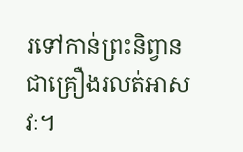រទៅកាន់ព្រះនិព្វាន ជាគ្រឿងរលត់អាសវៈ។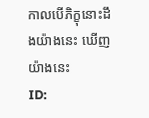កាលបើភិក្ខុនោះដឹងយ៉ាងនេះ ឃើញយ៉ាងនេះ
ID: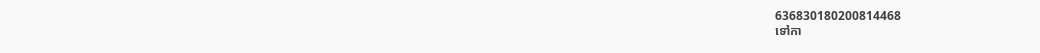636830180200814468
ទៅកា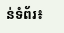ន់ទំព័រ៖